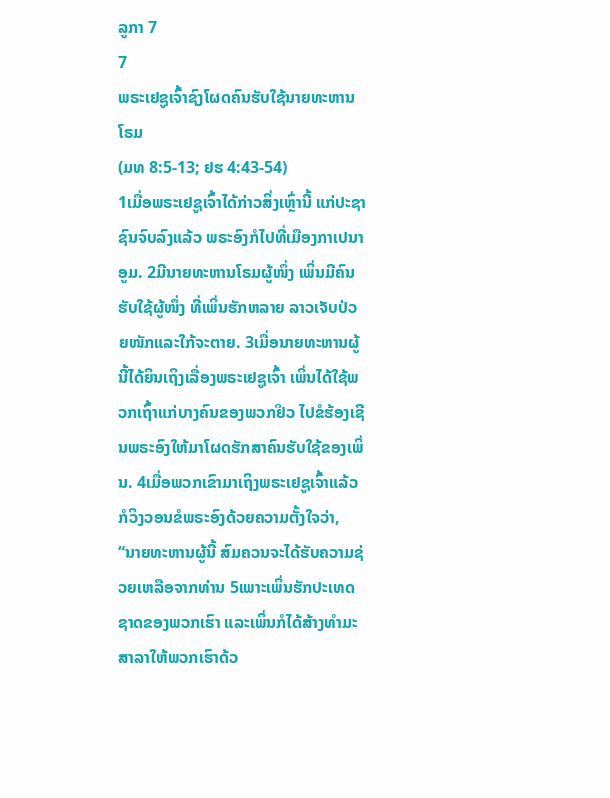ລູກາ 7
7
ພຣະເຢຊູເຈົ້າຊົງໂຜດຄົນຮັບໃຊ້ນາຍທະຫານໂຣມ
(ມທ 8:5-13; ຢຮ 4:43-54)
1ເມື່ອພຣະເຢຊູເຈົ້າໄດ້ກ່າວສິ່ງເຫຼົ່ານີ້ ແກ່ປະຊາຊົນຈົບລົງແລ້ວ ພຣະອົງກໍໄປທີ່ເມືອງກາເປນາອູມ. 2ມີນາຍທະຫານໂຣມຜູ້ໜຶ່ງ ເພິ່ນມີຄົນຮັບໃຊ້ຜູ້ໜຶ່ງ ທີ່ເພິ່ນຮັກຫລາຍ ລາວເຈັບປ່ວຍໜັກແລະໃກ້ຈະຕາຍ. 3ເມື່ອນາຍທະຫານຜູ້ນີ້ໄດ້ຍິນເຖິງເລື່ອງພຣະເຢຊູເຈົ້າ ເພິ່ນໄດ້ໃຊ້ພວກເຖົ້າແກ່ບາງຄົນຂອງພວກຢິວ ໄປຂໍຮ້ອງເຊີນພຣະອົງໃຫ້ມາໂຜດຮັກສາຄົນຮັບໃຊ້ຂອງເພິ່ນ. 4ເມື່ອພວກເຂົາມາເຖິງພຣະເຢຊູເຈົ້າແລ້ວ ກໍວິງວອນຂໍພຣະອົງດ້ວຍຄວາມຕັ້ງໃຈວ່າ, “ນາຍທະຫານຜູ້ນີ້ ສົມຄວນຈະໄດ້ຮັບຄວາມຊ່ວຍເຫລືອຈາກທ່ານ 5ເພາະເພິ່ນຮັກປະເທດຊາດຂອງພວກເຮົາ ແລະເພິ່ນກໍໄດ້ສ້າງທຳມະສາລາໃຫ້ພວກເຮົາດ້ວ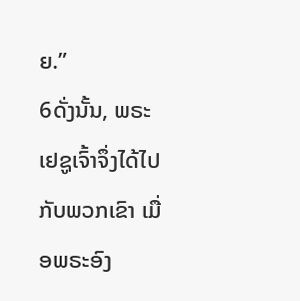ຍ.”
6ດັ່ງນັ້ນ, ພຣະເຢຊູເຈົ້າຈຶ່ງໄດ້ໄປກັບພວກເຂົາ ເມື່ອພຣະອົງ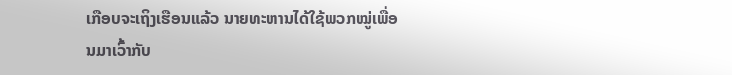ເກືອບຈະເຖິງເຮືອນແລ້ວ ນາຍທະຫານໄດ້ໃຊ້ພວກໝູ່ເພື່ອນມາເວົ້າກັບ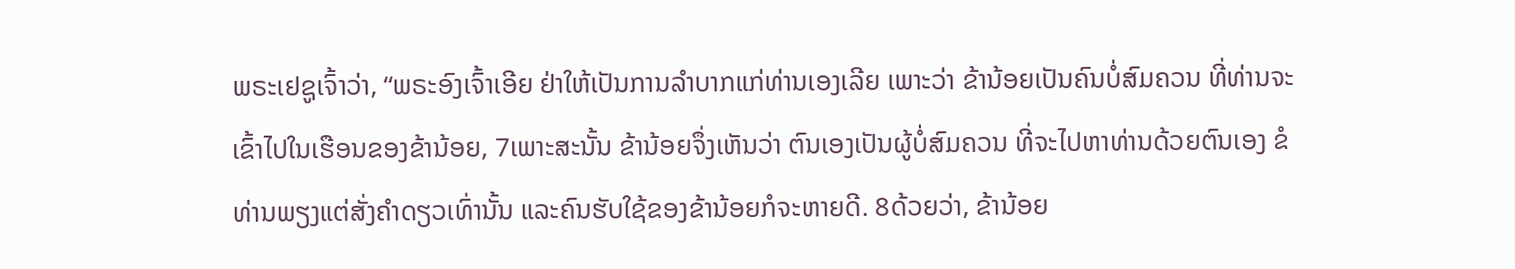ພຣະເຢຊູເຈົ້າວ່າ, “ພຣະອົງເຈົ້າເອີຍ ຢ່າໃຫ້ເປັນການລຳບາກແກ່ທ່ານເອງເລີຍ ເພາະວ່າ ຂ້ານ້ອຍເປັນຄົນບໍ່ສົມຄວນ ທີ່ທ່ານຈະເຂົ້າໄປໃນເຮືອນຂອງຂ້ານ້ອຍ, 7ເພາະສະນັ້ນ ຂ້ານ້ອຍຈຶ່ງເຫັນວ່າ ຕົນເອງເປັນຜູ້ບໍ່ສົມຄວນ ທີ່ຈະໄປຫາທ່ານດ້ວຍຕົນເອງ ຂໍທ່ານພຽງແຕ່ສັ່ງຄຳດຽວເທົ່ານັ້ນ ແລະຄົນຮັບໃຊ້ຂອງຂ້ານ້ອຍກໍຈະຫາຍດີ. 8ດ້ວຍວ່າ, ຂ້ານ້ອຍ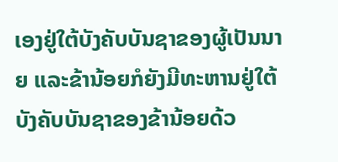ເອງຢູ່ໃຕ້ບັງຄັບບັນຊາຂອງຜູ້ເປັນນາຍ ແລະຂ້ານ້ອຍກໍຍັງມີທະຫານຢູ່ໃຕ້ບັງຄັບບັນຊາຂອງຂ້ານ້ອຍດ້ວ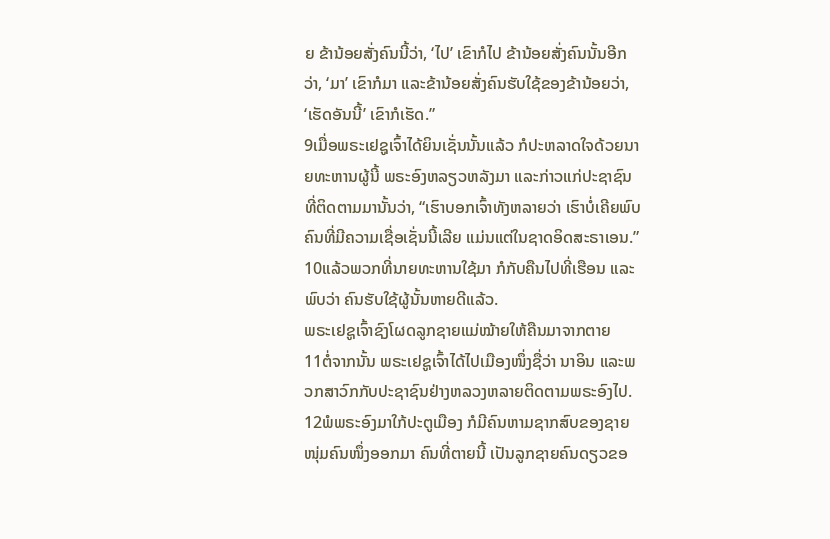ຍ ຂ້ານ້ອຍສັ່ງຄົນນີ້ວ່າ, ‘ໄປ’ ເຂົາກໍໄປ ຂ້ານ້ອຍສັ່ງຄົນນັ້ນອີກວ່າ, ‘ມາ’ ເຂົາກໍມາ ແລະຂ້ານ້ອຍສັ່ງຄົນຮັບໃຊ້ຂອງຂ້ານ້ອຍວ່າ, ‘ເຮັດອັນນີ້’ ເຂົາກໍເຮັດ.”
9ເມື່ອພຣະເຢຊູເຈົ້າໄດ້ຍິນເຊັ່ນນັ້ນແລ້ວ ກໍປະຫລາດໃຈດ້ວຍນາຍທະຫານຜູ້ນີ້ ພຣະອົງຫລຽວຫລັງມາ ແລະກ່າວແກ່ປະຊາຊົນທີ່ຕິດຕາມມານັ້ນວ່າ, “ເຮົາບອກເຈົ້າທັງຫລາຍວ່າ ເຮົາບໍ່ເຄີຍພົບຄົນທີ່ມີຄວາມເຊື່ອເຊັ່ນນີ້ເລີຍ ແມ່ນແຕ່ໃນຊາດອິດສະຣາເອນ.” 10ແລ້ວພວກທີ່ນາຍທະຫານໃຊ້ມາ ກໍກັບຄືນໄປທີ່ເຮືອນ ແລະພົບວ່າ ຄົນຮັບໃຊ້ຜູ້ນັ້ນຫາຍດີແລ້ວ.
ພຣະເຢຊູເຈົ້າຊົງໂຜດລູກຊາຍແມ່ໝ້າຍໃຫ້ຄືນມາຈາກຕາຍ
11ຕໍ່ຈາກນັ້ນ ພຣະເຢຊູເຈົ້າໄດ້ໄປເມືອງໜຶ່ງຊື່ວ່າ ນາອິນ ແລະພວກສາວົກກັບປະຊາຊົນຢ່າງຫລວງຫລາຍຕິດຕາມພຣະອົງໄປ. 12ພໍພຣະອົງມາໃກ້ປະຕູເມືອງ ກໍມີຄົນຫາມຊາກສົບຂອງຊາຍໜຸ່ມຄົນໜຶ່ງອອກມາ ຄົນທີ່ຕາຍນີ້ ເປັນລູກຊາຍຄົນດຽວຂອ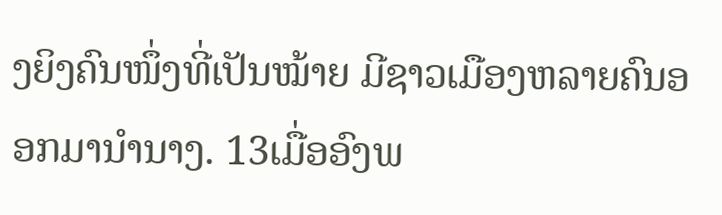ງຍິງຄົນໜຶ່ງທີ່ເປັນໝ້າຍ ມີຊາວເມືອງຫລາຍຄົນອອກມານຳນາງ. 13ເມື່ອອົງພ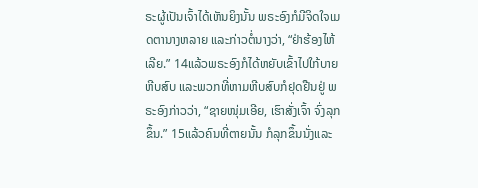ຣະຜູ້ເປັນເຈົ້າໄດ້ເຫັນຍິງນັ້ນ ພຣະອົງກໍມີຈິດໃຈເມດຕານາງຫລາຍ ແລະກ່າວຕໍ່ນາງວ່າ, “ຢ່າຮ້ອງໄຫ້ເລີຍ.” 14ແລ້ວພຣະອົງກໍໄດ້ຫຍັບເຂົ້າໄປໃກ້ບາຍຫີບສົບ ແລະພວກທີ່ຫາມຫີບສົບກໍຢຸດຢືນຢູ່ ພຣະອົງກ່າວວ່າ, “ຊາຍໜຸ່ມເອີຍ, ເຮົາສັ່ງເຈົ້າ ຈົ່ງລຸກຂຶ້ນ.” 15ແລ້ວຄົນທີ່ຕາຍນັ້ນ ກໍລຸກຂຶ້ນນັ່ງແລະ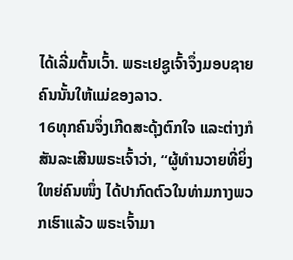ໄດ້ເລີ່ມຕົ້ນເວົ້າ. ພຣະເຢຊູເຈົ້າຈຶ່ງມອບຊາຍຄົນນັ້ນໃຫ້ແມ່ຂອງລາວ.
16ທຸກຄົນຈຶ່ງເກີດສະດຸ້ງຕົກໃຈ ແລະຕ່າງກໍສັນລະເສີນພຣະເຈົ້າວ່າ, “ຜູ້ທຳນວາຍທີ່ຍິ່ງໃຫຍ່ຄົນໜຶ່ງ ໄດ້ປາກົດຕົວໃນທ່າມກາງພວກເຮົາແລ້ວ ພຣະເຈົ້າມາ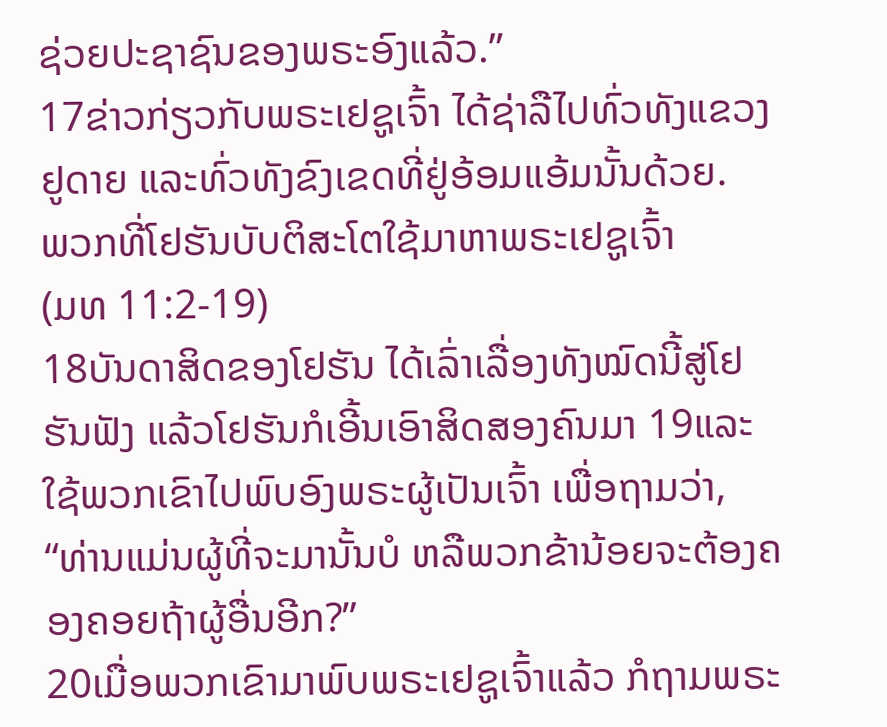ຊ່ວຍປະຊາຊົນຂອງພຣະອົງແລ້ວ.”
17ຂ່າວກ່ຽວກັບພຣະເຢຊູເຈົ້າ ໄດ້ຊ່າລືໄປທົ່ວທັງແຂວງຢູດາຍ ແລະທົ່ວທັງຂົງເຂດທີ່ຢູ່ອ້ອມແອ້ມນັ້ນດ້ວຍ.
ພວກທີ່ໂຢຮັນບັບຕິສະໂຕໃຊ້ມາຫາພຣະເຢຊູເຈົ້າ
(ມທ 11:2-19)
18ບັນດາສິດຂອງໂຢຮັນ ໄດ້ເລົ່າເລື່ອງທັງໝົດນີ້ສູ່ໂຢຮັນຟັງ ແລ້ວໂຢຮັນກໍເອີ້ນເອົາສິດສອງຄົນມາ 19ແລະ ໃຊ້ພວກເຂົາໄປພົບອົງພຣະຜູ້ເປັນເຈົ້າ ເພື່ອຖາມວ່າ, “ທ່ານແມ່ນຜູ້ທີ່ຈະມານັ້ນບໍ ຫລືພວກຂ້ານ້ອຍຈະຕ້ອງຄອງຄອຍຖ້າຜູ້ອື່ນອີກ?”
20ເມື່ອພວກເຂົາມາພົບພຣະເຢຊູເຈົ້າແລ້ວ ກໍຖາມພຣະ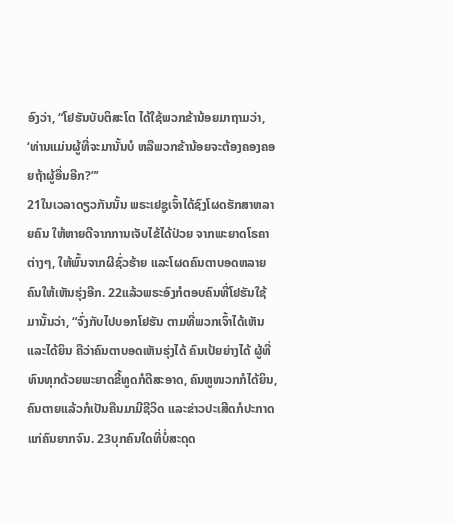ອົງວ່າ, “ໂຢຮັນບັບຕິສະໂຕ ໄດ້ໃຊ້ພວກຂ້ານ້ອຍມາຖາມວ່າ, ‘ທ່ານແມ່ນຜູ້ທີ່ຈະມານັ້ນບໍ ຫລືພວກຂ້ານ້ອຍຈະຕ້ອງຄອງຄອຍຖ້າຜູ້ອື່ນອີກ?”’
21ໃນເວລາດຽວກັນນັ້ນ ພຣະເຢຊູເຈົ້າໄດ້ຊົງໂຜດຮັກສາຫລາຍຄົນ ໃຫ້ຫາຍດີຈາກການເຈັບໄຂ້ໄດ້ປ່ວຍ ຈາກພະຍາດໂຣຄາຕ່າງໆ, ໃຫ້ພົ້ນຈາກຜີຊົ່ວຮ້າຍ ແລະໂຜດຄົນຕາບອດຫລາຍຄົນໃຫ້ເຫັນຮຸ່ງອີກ. 22ແລ້ວພຣະອົງກໍຕອບຄົນທີ່ໂຢຮັນໃຊ້ມານັ້ນວ່າ, “ຈົ່ງກັບໄປບອກໂຢຮັນ ຕາມທີ່ພວກເຈົ້າໄດ້ເຫັນແລະໄດ້ຍິນ ຄືວ່າຄົນຕາບອດເຫັນຮຸ່ງໄດ້ ຄົນເປ້ຍຍ່າງໄດ້ ຜູ້ທີ່ທົນທຸກດ້ວຍພະຍາດຂີ້ທູດກໍດີສະອາດ, ຄົນຫູໜວກກໍໄດ້ຍິນ, ຄົນຕາຍແລ້ວກໍເປັນຄືນມາມີຊີວິດ ແລະຂ່າວປະເສີດກໍປະກາດແກ່ຄົນຍາກຈົນ. 23ບຸກຄົນໃດທີ່ບໍ່ສະດຸດ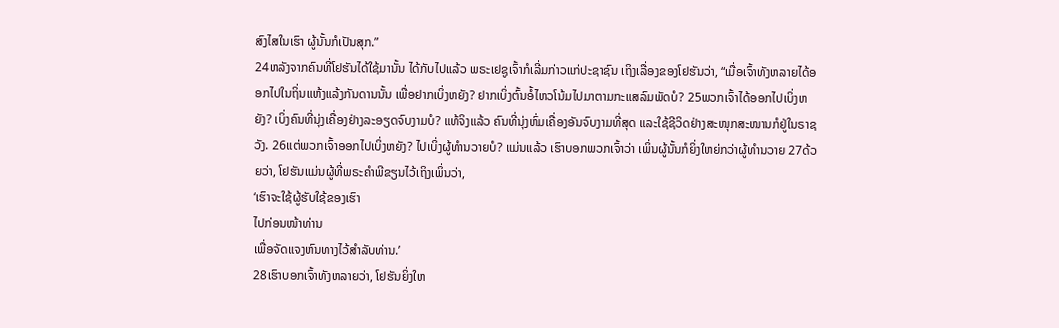ສົງໄສໃນເຮົາ ຜູ້ນັ້ນກໍເປັນສຸກ.”
24ຫລັງຈາກຄົນທີ່ໂຢຮັນໄດ້ໃຊ້ມານັ້ນ ໄດ້ກັບໄປແລ້ວ ພຣະເຢຊູເຈົ້າກໍເລີ່ມກ່າວແກ່ປະຊາຊົນ ເຖິງເລື່ອງຂອງໂຢຮັນວ່າ, “ເມື່ອເຈົ້າທັງຫລາຍໄດ້ອອກໄປໃນຖິ່ນແຫ້ງແລ້ງກັນດານນັ້ນ ເພື່ອຢາກເບິ່ງຫຍັງ? ຢາກເບິ່ງຕົ້ນອໍ້ໄຫວໂນ້ມໄປມາຕາມກະແສລົມພັດບໍ? 25ພວກເຈົ້າໄດ້ອອກໄປເບິ່ງຫຍັງ? ເບິ່ງຄົນທີ່ນຸ່ງເຄື່ອງຢ່າງລະອຽດຈົບງາມບໍ? ແທ້ຈິງແລ້ວ ຄົນທີ່ນຸ່ງຫົ່ມເຄື່ອງອັນຈົບງາມທີ່ສຸດ ແລະໃຊ້ຊີວິດຢ່າງສະໜຸກສະໜານກໍຢູ່ໃນຣາຊວັງ. 26ແຕ່ພວກເຈົ້າອອກໄປເບິ່ງຫຍັງ? ໄປເບິ່ງຜູ້ທຳນວາຍບໍ? ແມ່ນແລ້ວ ເຮົາບອກພວກເຈົ້າວ່າ ເພິ່ນຜູ້ນັ້ນກໍຍິ່ງໃຫຍ່ກວ່າຜູ້ທຳນວາຍ 27ດ້ວຍວ່າ, ໂຢຮັນແມ່ນຜູ້ທີ່ພຣະຄຳພີຂຽນໄວ້ເຖິງເພິ່ນວ່າ,
‘ເຮົາຈະໃຊ້ຜູ້ຮັບໃຊ້ຂອງເຮົາ
ໄປກ່ອນໜ້າທ່ານ
ເພື່ອຈັດແຈງຫົນທາງໄວ້ສຳລັບທ່ານ.’
28ເຮົາບອກເຈົ້າທັງຫລາຍວ່າ, ໂຢຮັນຍິ່ງໃຫ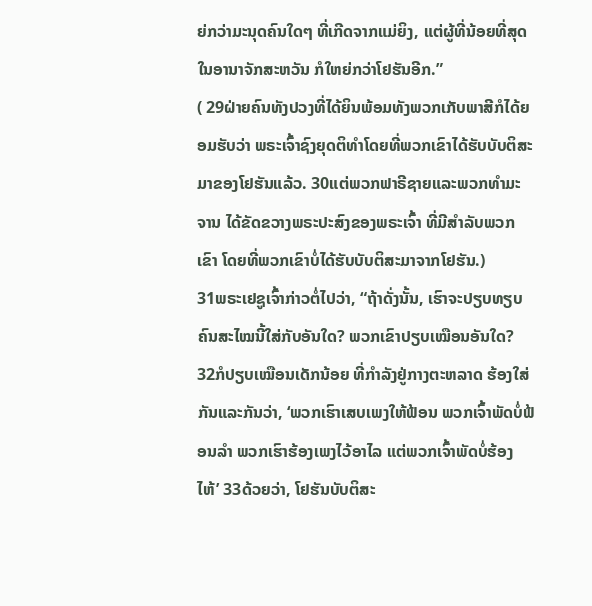ຍ່ກວ່າມະນຸດຄົນໃດໆ ທີ່ເກີດຈາກແມ່ຍິງ, ແຕ່ຜູ້ທີ່ນ້ອຍທີ່ສຸດໃນອານາຈັກສະຫວັນ ກໍໃຫຍ່ກວ່າໂຢຮັນອີກ.”
( 29ຝ່າຍຄົນທັງປວງທີ່ໄດ້ຍິນພ້ອມທັງພວກເກັບພາສີກໍໄດ້ຍອມຮັບວ່າ ພຣະເຈົ້າຊົງຍຸດຕິທຳໂດຍທີ່ພວກເຂົາໄດ້ຮັບບັບຕິສະມາຂອງໂຢຮັນແລ້ວ. 30ແຕ່ພວກຟາຣີຊາຍແລະພວກທຳມະຈານ ໄດ້ຂັດຂວາງພຣະປະສົງຂອງພຣະເຈົ້າ ທີ່ມີສຳລັບພວກເຂົາ ໂດຍທີ່ພວກເຂົາບໍ່ໄດ້ຮັບບັບຕິສະມາຈາກໂຢຮັນ.)
31ພຣະເຢຊູເຈົ້າກ່າວຕໍ່ໄປວ່າ, “ຖ້າດັ່ງນັ້ນ, ເຮົາຈະປຽບທຽບຄົນສະໄໝນີ້ໃສ່ກັບອັນໃດ? ພວກເຂົາປຽບເໝືອນອັນໃດ? 32ກໍປຽບເໝືອນເດັກນ້ອຍ ທີ່ກຳລັງຢູ່ກາງຕະຫລາດ ຮ້ອງໃສ່ກັນແລະກັນວ່າ, ‘ພວກເຮົາເສບເພງໃຫ້ຟ້ອນ ພວກເຈົ້າພັດບໍ່ຟ້ອນລຳ ພວກເຮົາຮ້ອງເພງໄວ້ອາໄລ ແຕ່ພວກເຈົ້າພັດບໍ່ຮ້ອງໄຫ້’ 33ດ້ວຍວ່າ, ໂຢຮັນບັບຕິສະ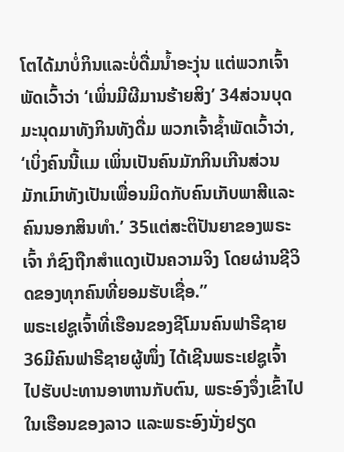ໂຕໄດ້ມາບໍ່ກິນແລະບໍ່ດື່ມນໍ້າອະງຸ່ນ ແຕ່ພວກເຈົ້າພັດເວົ້າວ່າ ‘ເພິ່ນມີຜີມານຮ້າຍສິງ’ 34ສ່ວນບຸດມະນຸດມາທັງກິນທັງດື່ມ ພວກເຈົ້າຊໍ້າພັດເວົ້າວ່າ, ‘ເບິ່ງຄົນນີ້ແມ ເພິ່ນເປັນຄົນມັກກິນເກີນສ່ວນ ມັກເມົາທັງເປັນເພື່ອນມິດກັບຄົນເກັບພາສີແລະຄົນນອກສິນທຳ.’ 35ແຕ່ສະຕິປັນຍາຂອງພຣະເຈົ້າ ກໍຊົງຖືກສຳແດງເປັນຄວາມຈິງ ໂດຍຜ່ານຊີວິດຂອງທຸກຄົນທີ່ຍອມຮັບເຊື່ອ.”
ພຣະເຢຊູເຈົ້າທີ່ເຮືອນຂອງຊີໂມນຄົນຟາຣີຊາຍ
36ມີຄົນຟາຣີຊາຍຜູ້ໜຶ່ງ ໄດ້ເຊີນພຣະເຢຊູເຈົ້າໄປຮັບປະທານອາຫານກັບຕົນ, ພຣະອົງຈຶ່ງເຂົ້າໄປໃນເຮືອນຂອງລາວ ແລະພຣະອົງນັ່ງຢຽດ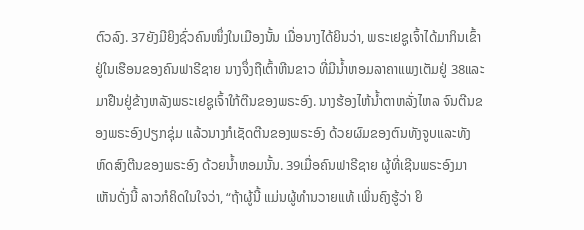ຕົວລົງ. 37ຍັງມີຍິງຊົ່ວຄົນໜຶ່ງໃນເມືອງນັ້ນ ເມື່ອນາງໄດ້ຍິນວ່າ, ພຣະເຢຊູເຈົ້າໄດ້ມາກິນເຂົ້າຢູ່ໃນເຮືອນຂອງຄົນຟາຣີຊາຍ ນາງຈຶ່ງຖືເຕົ້າຫີນຂາວ ທີ່ມີນໍ້າຫອມລາຄາແພງເຕັມຢູ່ 38ແລະມາຢືນຢູ່ຂ້າງຫລັງພຣະເຢຊູເຈົ້າໃກ້ຕີນຂອງພຣະອົງ. ນາງຮ້ອງໄຫ້ນໍ້າຕາຫລັ່ງໄຫລ ຈົນຕີນຂອງພຣະອົງປຽກຊຸ່ມ ແລ້ວນາງກໍເຊັດຕີນຂອງພຣະອົງ ດ້ວຍຜົມຂອງຕົນທັງຈູບແລະທັງຫົດສົງຕີນຂອງພຣະອົງ ດ້ວຍນໍ້າຫອມນັ້ນ. 39ເມື່ອຄົນຟາຣີຊາຍ ຜູ້ທີ່ເຊີນພຣະອົງມາເຫັນດັ່ງນີ້ ລາວກໍຄິດໃນໃຈວ່າ, “ຖ້າຜູ້ນີ້ ແມ່ນຜູ້ທຳນວາຍແທ້ ເພິ່ນຄົງຮູ້ວ່າ ຍິ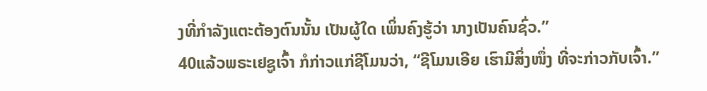ງທີ່ກຳລັງແຕະຕ້ອງຕົນນັ້ນ ເປັນຜູ້ໃດ ເພິ່ນຄົງຮູ້ວ່າ ນາງເປັນຄົນຊົ່ວ.”
40ແລ້ວພຣະເຢຊູເຈົ້າ ກໍກ່າວແກ່ຊີໂມນວ່າ, “ຊີໂມນເອີຍ ເຮົາມີສິ່ງໜຶ່ງ ທີ່ຈະກ່າວກັບເຈົ້າ.”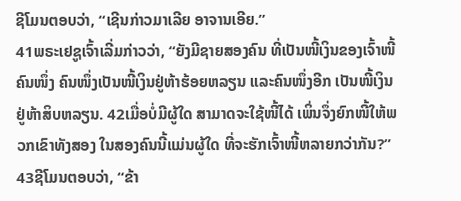ຊີໂມນຕອບວ່າ, “ເຊີນກ່າວມາເລີຍ ອາຈານເອີຍ.”
41ພຣະເຢຊູເຈົ້າເລີ່ມກ່າວວ່າ, “ຍັງມີຊາຍສອງຄົນ ທີ່ເປັນໜີ້ເງິນຂອງເຈົ້າໜີ້ຄົນໜຶ່ງ ຄົນໜຶ່ງເປັນໜີ້ເງິນຢູ່ຫ້າຮ້ອຍຫລຽນ ແລະຄົນໜຶ່ງອີກ ເປັນໜີ້ເງິນຢູ່ຫ້າສິບຫລຽນ. 42ເມື່ອບໍ່ມີຜູ້ໃດ ສາມາດຈະໃຊ້ໜີ້ໄດ້ ເພິ່ນຈຶ່ງຍົກໜີ້ໃຫ້ພວກເຂົາທັງສອງ ໃນສອງຄົນນີ້ແມ່ນຜູ້ໃດ ທີ່ຈະຮັກເຈົ້າໜີ້ຫລາຍກວ່າກັນ?”
43ຊີໂມນຕອບວ່າ, “ຂ້າ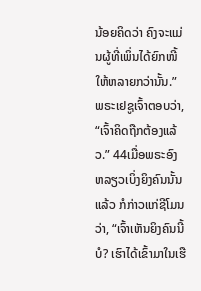ນ້ອຍຄິດວ່າ ຄົງຈະແມ່ນຜູ້ທີ່ເພິ່ນໄດ້ຍົກໜີ້ໃຫ້ຫລາຍກວ່ານັ້ນ.”
ພຣະເຢຊູເຈົ້າຕອບວ່າ, “ເຈົ້າຄິດຖືກຕ້ອງແລ້ວ.” 44ເມື່ອພຣະອົງຫລຽວເບິ່ງຍິງຄົນນັ້ນແລ້ວ ກໍກ່າວແກ່ຊີໂມນວ່າ, “ເຈົ້າເຫັນຍິງຄົນນີ້ບໍ? ເຮົາໄດ້ເຂົ້າມາໃນເຮື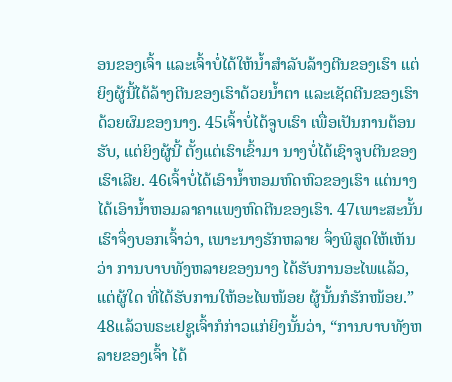ອນຂອງເຈົ້າ ແລະເຈົ້າບໍ່ໄດ້ໃຫ້ນໍ້າສຳລັບລ້າງຕີນຂອງເຮົາ ແຕ່ຍິງຜູ້ນີ້ໄດ້ລ້າງຕີນຂອງເຮົາດ້ວຍນໍ້າຕາ ແລະເຊັດຕີນຂອງເຮົາດ້ວຍຜົມຂອງນາງ. 45ເຈົ້າບໍ່ໄດ້ຈູບເຮົາ ເພື່ອເປັນການຕ້ອນຮັບ, ແຕ່ຍິງຜູ້ນີ້ ຕັ້ງແຕ່ເຮົາເຂົ້າມາ ນາງບໍ່ໄດ້ເຊົາຈູບຕີນຂອງເຮົາເລີຍ. 46ເຈົ້າບໍ່ໄດ້ເອົານໍ້າຫອມຫົດຫົວຂອງເຮົາ ແຕ່ນາງໄດ້ເອົານໍ້າຫອມລາຄາແພງຫົດຕີນຂອງເຮົາ. 47ເພາະສະນັ້ນ ເຮົາຈຶ່ງບອກເຈົ້າວ່າ, ເພາະນາງຮັກຫລາຍ ຈຶ່ງພິສູດໃຫ້ເຫັນວ່າ ການບາບທັງຫລາຍຂອງນາງ ໄດ້ຮັບການອະໄພແລ້ວ, ແຕ່ຜູ້ໃດ ທີ່ໄດ້ຮັບການໃຫ້ອະໄພໜ້ອຍ ຜູ້ນັ້ນກໍຮັກໜ້ອຍ.”
48ແລ້ວພຣະເຢຊູເຈົ້າກໍກ່າວແກ່ຍິງນັ້ນວ່າ, “ການບາບທັງຫລາຍຂອງເຈົ້າ ໄດ້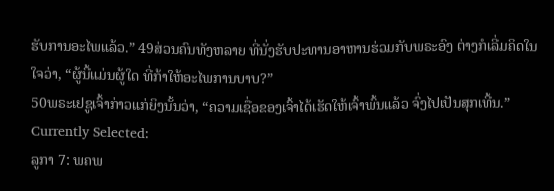ຮັບການອະໄພແລ້ວ.” 49ສ່ວນຄົນທັງຫລາຍ ທີ່ນັ່ງຮັບປະທານອາຫານຮ່ວມກັບພຣະອົງ ຕ່າງກໍເລີ່ມຄິດໃນໃຈວ່າ, “ຜູ້ນີ້ແມ່ນຜູ້ໃດ ທີ່ກ້າໃຫ້ອະໄພການບາບ?”
50ພຣະເຢຊູເຈົ້າກ່າວແກ່ຍິງນັ້ນວ່າ, “ຄວາມເຊື່ອຂອງເຈົ້າໄດ້ເຮັດໃຫ້ເຈົ້າພົ້ນແລ້ວ ຈົ່ງໄປເປັນສຸກເທີ້ນ.”
Currently Selected:
ລູກາ 7: ພຄພ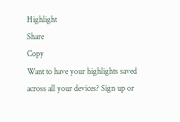Highlight
Share
Copy
Want to have your highlights saved across all your devices? Sign up or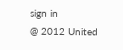sign in
@ 2012 United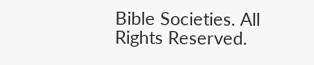Bible Societies. All Rights Reserved.